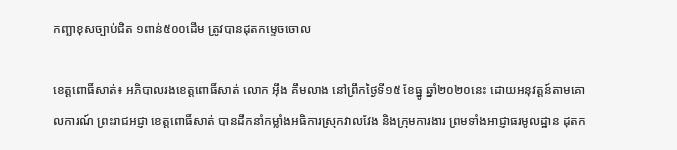កញ្ឆាខុសច្បាប់ជិត ១ពាន់៥០០ដើម ត្រូវបានដុតកម្ទេចចោល

ខេត្តពោធិ៍សាត់៖ អភិបាលរងខេត្តពោធិ៍សាត់ លោក អ៊ឹង គឹមលាង នៅព្រឹកថ្ងៃទី១៥ ខែធ្នូ ឆ្នាំ២០២០នេះ ដោយអនុវត្តន៍តាមគោលការណ៍ ព្រះរាជអជ្ញា ខេត្តពោធិ៍សាត់ បានដឹកនាំកម្លាំងអធិការស្រុកវាលវែង និងក្រុមការងារ ព្រមទាំងអាជ្ញាធរមូលដ្ឋាន ដុតក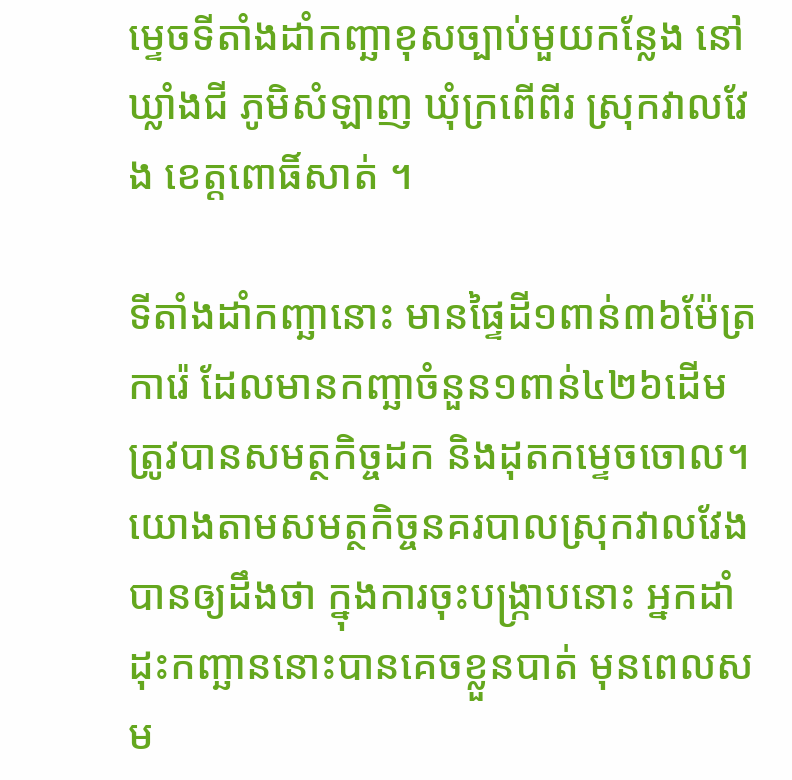ម្ទេចទីតាំងដាំកញ្ឆាខុសច្បាប់មួយកន្លែង នៅឃ្លាំងជី ភូមិសំឡាញ ឃុំក្រពើពីរ ស្រុកវាលវែង ខេត្តពោធិ៍សាត់ ។

ទីតាំងដាំកញ្ឆានោះ មានផ្ទៃដី១ពាន់៣៦ម៉ែត្រការ៉េ ដែលមានកញ្ឆាចំនួន១ពាន់៤២៦ដើម ត្រូវបានសមត្ថកិច្ចដក និងដុតកម្ទេចចោល។ យោងតាមសមត្ថកិច្ចនគរបាលស្រុកវាលវែង បានឲ្យដឹងថា ក្នុងការចុះបង្ក្រាបនោះ អ្នកដាំដុះកញ្ឆាននោះបានគេចខ្លួនបាត់ មុនពេលសម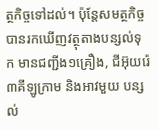ត្ថកិច្ចទៅដល់។ ប៉ុន្តែសមត្ថកិច្ចបានរកឃើញវត្ថុតាងបន្សល់ទុក មានជញ្ជីង១គ្រឿង, ជីអ៊ុយរ៉េ៣គីឡូក្រាម និងអាវមួយ បន្សល់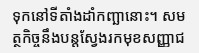ទុកនៅទីតាំងដាំកញ្ឆានោះ។ សមត្ថកិច្ចនឹងបន្តស្វែងរកមុខសញ្ញាជ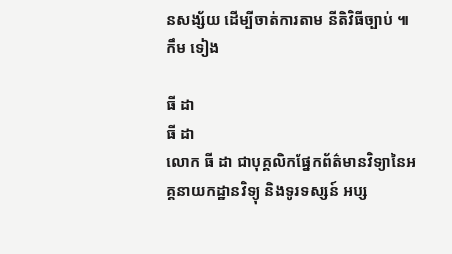នសង្ស័យ ដើម្បីចាត់ការតាម នីតិវិធីច្បាប់ ៕កឹម ទៀង

ធី ដា
ធី ដា
លោក ធី ដា ជាបុគ្គលិកផ្នែកព័ត៌មានវិទ្យានៃអគ្គនាយកដ្ឋានវិទ្យុ និងទូរទស្សន៍ អប្ស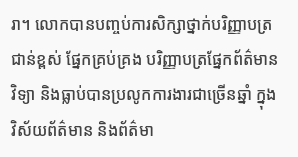រា។ លោកបានបញ្ចប់ការសិក្សាថ្នាក់បរិញ្ញាបត្រជាន់ខ្ពស់ ផ្នែកគ្រប់គ្រង បរិញ្ញាបត្រផ្នែកព័ត៌មានវិទ្យា និងធ្លាប់បានប្រលូកការងារជាច្រើនឆ្នាំ ក្នុងវិស័យព័ត៌មាន និងព័ត៌មា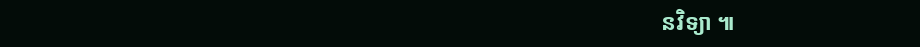នវិទ្យា ៕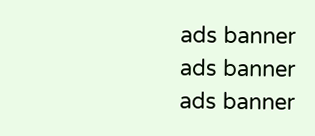ads banner
ads banner
ads banner